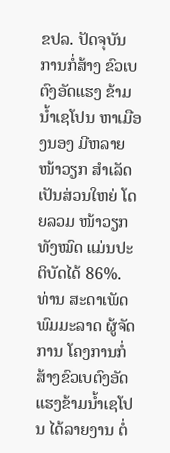ຂປລ. ປັດຈຸບັນ ການກໍ່ສ້າງ ຂົວເບຕົງອັດແຮງ ຂ້າມນ້ຳເຊໂປນ ຫາເມືອງນອງ ມີຫລາຍໜ້າວຽກ ສຳເລັດເປັນສ່ວນໃຫຍ່ ໂດຍລວມ ໜ້າວຽກທັງໝົດ ແມ່ນປະຕິບັດໄດ້ 86%.
ທ່ານ ສະດາເພັດ ພົມມະລາດ ຜູ້ຈັດການ ໂຄງການກໍ່ສ້າງຂົວເບຕົງອັດແຮງຂ້າມນ້ຳເຊໂປນ ໄດ້ລາຍງານ ຕໍ່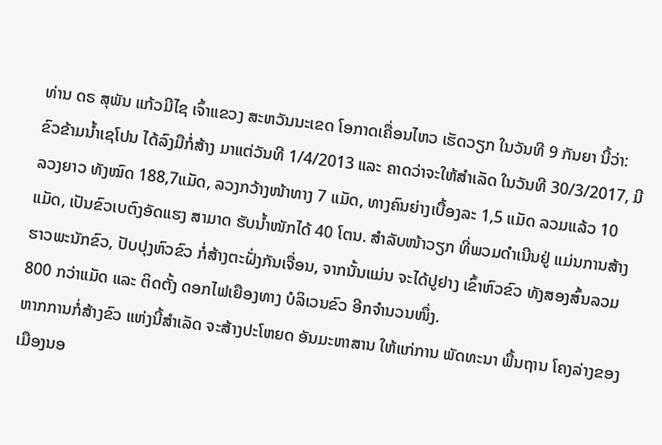ທ່ານ ດຣ ສຸພັນ ແກ້ວມີໄຊ ເຈົ້າແຂວງ ສະຫວັນນະເຂດ ໂອກາດເຄື່ອນໄຫວ ເຮັດວຽກ ໃນວັນທີ 9 ກັນຍາ ນີ້ວ່າ: ຂົວຂ້າມນ້ຳເຊໂປນ ໄດ້ລົງມືກໍ່ສ້າງ ມາແຕ່ວັນທີ 1/4/2013 ແລະ ຄາດວ່າຈະໃຫ້ສຳເລັດ ໃນວັນທີ 30/3/2017, ມີລວງຍາວ ທັງໝົດ 188,7ແມັດ, ລວງກວ້າງໜ້າທາງ 7 ແມັດ, ທາງຄົນຍ່າງເບື້ອງລະ 1,5 ແມັດ ລວມແລ້ວ 10 ແມັດ, ເປັນຂົວເບຕົງອັດແຮງ ສາມາດ ຮັບນ້ຳໜັກໄດ້ 40 ໂຕນ. ສຳລັບໜ້າວຽກ ທີ່ພວມດຳເນີນຢູ່ ແມ່ນການສ້າງຮາວພະນັກຂົວ, ປັບປຸງຫົວຂົວ ກໍ່ສ້າງຕະຝັ່ງກັນເຈື່ອນ, ຈາກນັ້ນແມ່ນ ຈະໄດ້ປູຢາງ ເຂົ້າຫົວຂົວ ທັງສອງສົ້ນລວມ 800 ກວ່າແມັດ ແລະ ຕິດຕັ້ງ ດອກໄຟເຍືອງທາງ ບໍລິເວນຂົວ ອີກຈຳນວນໜຶ່ງ.
ຫາກການກໍ່ສ້າງຂົວ ແຫ່ງນີ້ສຳເລັດ ຈະສ້າງປະໂຫຍດ ອັນມະຫາສານ ໃຫ້ແກ່ການ ພັດທະນາ ພື້ນຖານ ໂຄງລ່າງຂອງເມືອງນອ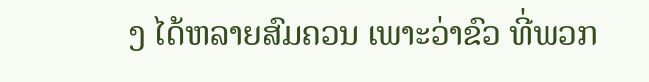ງ ໄດ້ຫລາຍສົມຄວນ ເພາະວ່າຂົວ ທີ່ພວກ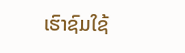ເຮົາຊົມໃຊ້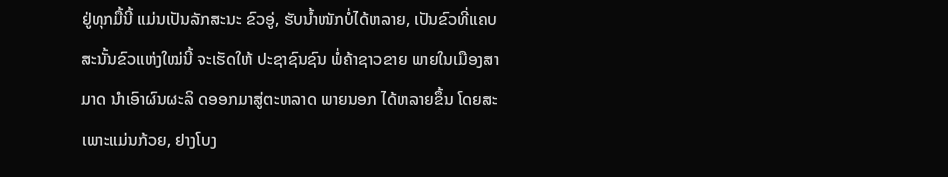ຢູ່ທຸກມື້ນີ້ ແມ່ນເປັນລັກສະນະ ຂົວອູ່, ຮັບນ້ຳໜັກບໍ່ໄດ້ຫລາຍ, ເປັນຂົວທີ່ແຄບ ສະນັ້ນຂົວແຫ່ງໃໝ່ນີ້ ຈະເຮັດໃຫ້ ປະຊາຊົນຊົນ ພໍ່ຄ້າຊາວຂາຍ ພາຍໃນເມືອງສາມາດ ນຳເອົາຜົນຜະລິ ດອອກມາສູ່ຕະຫລາດ ພາຍນອກ ໄດ້ຫລາຍຂຶ້ນ ໂດຍສະເພາະແມ່ນກ້ວຍ, ຢາງໂບງ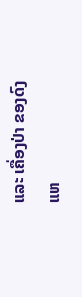ແລະ ເຄື່ອງປ່າ ຂອງດົງ
ແຫ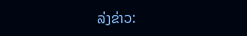ລ່ງຂ່າວ: